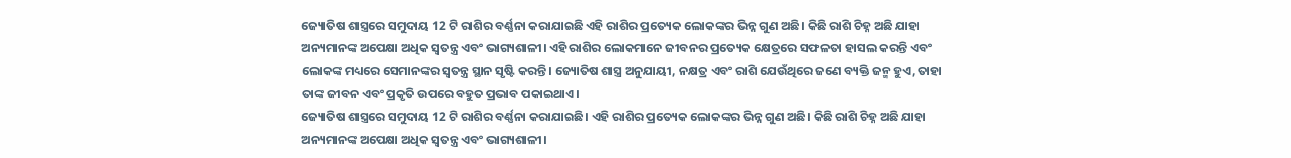ଜ୍ୟୋତିଷ ଶାସ୍ତ୍ରରେ ସମୁଦାୟ 12 ଟି ରାଶିର ବର୍ଣ୍ଣନା କରାଯାଇଛି ଏହି ରାଶିର ପ୍ରତ୍ୟେକ ଲୋକଙ୍କର ଭିନ୍ନ ଗୁଣ ଅଛି। କିଛି ରାଶି ଚିହ୍ନ ଅଛି ଯାହା ଅନ୍ୟମାନଙ୍କ ଅପେକ୍ଷା ଅଧିକ ସ୍ୱତନ୍ତ୍ର ଏବଂ ଭାଗ୍ୟଶାଳୀ। ଏହି ରାଶିର ଲୋକମାନେ ଜୀବନର ପ୍ରତ୍ୟେକ କ୍ଷେତ୍ରରେ ସଫଳତା ହାସଲ କରନ୍ତି ଏବଂ ଲୋକଙ୍କ ମଧ୍ୟରେ ସେମାନଙ୍କର ସ୍ୱତନ୍ତ୍ର ସ୍ଥାନ ସୃଷ୍ଟି କରନ୍ତି। ଜ୍ୟୋତିଷ ଶାସ୍ତ୍ର ଅନୁଯାୟୀ, ନକ୍ଷତ୍ର ଏବଂ ରାଶି ଯେଉଁଥିରେ ଜଣେ ବ୍ୟକ୍ତି ଜନ୍ମ ହୁଏ, ତାହା ତାଙ୍କ ଜୀବନ ଏବଂ ପ୍ରକୃତି ଉପରେ ବହୁତ ପ୍ରଭାବ ପକାଇଥାଏ।
ଜ୍ୟୋତିଷ ଶାସ୍ତ୍ରରେ ସମୁଦାୟ 12 ଟି ରାଶିର ବର୍ଣ୍ଣନା କରାଯାଇଛି। ଏହି ରାଶିର ପ୍ରତ୍ୟେକ ଲୋକଙ୍କର ଭିନ୍ନ ଗୁଣ ଅଛି। କିଛି ରାଶି ଚିହ୍ନ ଅଛି ଯାହା ଅନ୍ୟମାନଙ୍କ ଅପେକ୍ଷା ଅଧିକ ସ୍ୱତନ୍ତ୍ର ଏବଂ ଭାଗ୍ୟଶାଳୀ।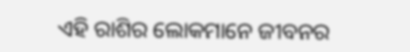ଏହି ରାଶିର ଲୋକମାନେ ଜୀବନର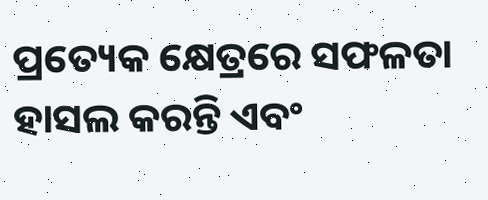ପ୍ରତ୍ୟେକ କ୍ଷେତ୍ରରେ ସଫଳତା ହାସଲ କରନ୍ତି ଏବଂ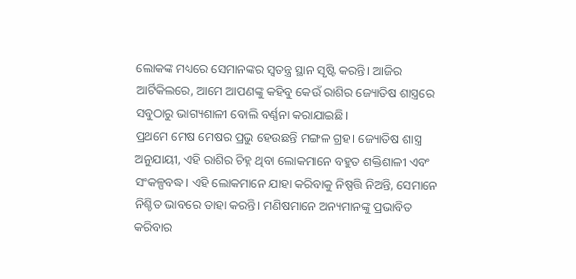ଲୋକଙ୍କ ମଧ୍ୟରେ ସେମାନଙ୍କର ସ୍ୱତନ୍ତ୍ର ସ୍ଥାନ ସୃଷ୍ଟି କରନ୍ତି। ଆଜିର ଆର୍ଟିକିଲରେ, ଆମେ ଆପଣଙ୍କୁ କହିବୁ କେଉଁ ରାଶିର ଜ୍ୟୋତିଷ ଶାସ୍ତ୍ରରେ ସବୁଠାରୁ ଭାଗ୍ୟଶାଳୀ ବୋଲି ବର୍ଣ୍ଣନା କରାଯାଇଛି।
ପ୍ରଥମେ ମେଷ ମେଷର ପ୍ରଭୁ ହେଉଛନ୍ତି ମଙ୍ଗଳ ଗ୍ରହ। ଜ୍ୟୋତିଷ ଶାସ୍ତ୍ର ଅନୁଯାୟୀ, ଏହି ରାଶିର ଚିହ୍ନ ଥିବା ଲୋକମାନେ ବହୁତ ଶକ୍ତିଶାଳୀ ଏବଂ ସଂକଳ୍ପବଦ୍ଧ। ଏହି ଲୋକମାନେ ଯାହା କରିବାକୁ ନିଷ୍ପତ୍ତି ନିଅନ୍ତି, ସେମାନେ ନିଶ୍ଚିତ ଭାବରେ ତାହା କରନ୍ତି। ମଣିଷମାନେ ଅନ୍ୟମାନଙ୍କୁ ପ୍ରଭାବିତ କରିବାର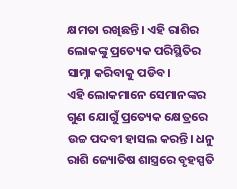କ୍ଷମତା ରଖିଛନ୍ତି। ଏହି ରାଶିର ଲୋକଙ୍କୁ ପ୍ରତ୍ୟେକ ପରିସ୍ଥିତିର ସାମ୍ନା କରିବାକୁ ପଡିବ।
ଏହି ଲୋକମାନେ ସେମାନଙ୍କର ଗୁଣ ଯୋଗୁଁ ପ୍ରତ୍ୟେକ କ୍ଷେତ୍ରରେ ଉଚ୍ଚ ପଦବୀ ହାସଲ କରନ୍ତି। ଧନୁ ରାଶି ଜ୍ୟୋତିଷ ଶାସ୍ତ୍ରରେ ବୃହସ୍ପତି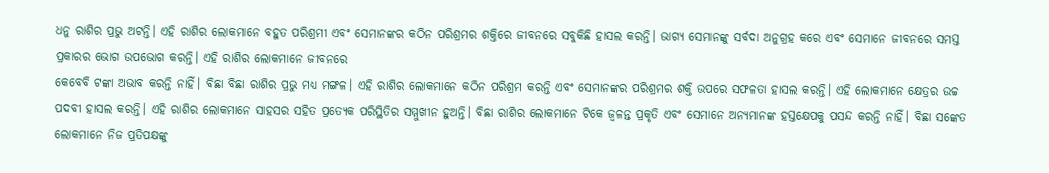ଧନୁ ରାଶିର ପ୍ରଭୁ ଅଟନ୍ତି। ଏହି ରାଶିର ଲୋକମାନେ ବହୁତ ପରିଶ୍ରମୀ ଏବଂ ସେମାନଙ୍କର କଠିନ ପରିଶ୍ରମର ଶକ୍ତିରେ ଜୀବନରେ ସବୁକିଛି ହାସଲ କରନ୍ତି। ଭାଗ୍ୟ ସେମାନଙ୍କୁ ସର୍ବଦା ଅନୁଗ୍ରହ କରେ ଏବଂ ସେମାନେ ଜୀବନରେ ସମସ୍ତ ପ୍ରକାରର ଭୋଗ ଉପଭୋଗ କରନ୍ତି। ଏହି ରାଶିର ଲୋକମାନେ ଜୀବନରେ
କେବେବି ଟଙ୍କା ଅଭାବ କରନ୍ତି ନାହିଁ। ବିଛା ବିଛା ରାଶିର ପ୍ରଭୁ ମଧ୍ୟ ମଙ୍ଗଳ। ଏହି ରାଶିର ଲୋକମାନେ କଠିନ ପରିଶ୍ରମ କରନ୍ତି ଏବଂ ସେମାନଙ୍କର ପରିଶ୍ରମର ଶକ୍ତି ଉପରେ ସଫଳତା ହାସଲ କରନ୍ତି। ଏହି ଲୋକମାନେ କ୍ଷେତ୍ରର ଉଚ୍ଚ ପଦବୀ ହାସଲ କରନ୍ତି। ଏହି ରାଶିର ଲୋକମାନେ ସାହସର ସହିତ ପ୍ରତ୍ୟେକ ପରିସ୍ଥିତିର ସମ୍ମୁଖୀନ ହୁଅନ୍ତି। ବିଛା ରାଶିର ଲୋକମାନେ ଟିକେ ଜ୍ୱଳନ୍ତ ପ୍ରକୃତି ଏବଂ ସେମାନେ ଅନ୍ୟମାନଙ୍କ ହସ୍ତକ୍ଷେପକୁ ପସନ୍ଦ କରନ୍ତି ନାହିଁ। ବିଛା ସଙ୍କେତ ଲୋକମାନେ ନିଜ ପ୍ରତିପକ୍ଷଙ୍କୁ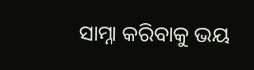ସାମ୍ନା କରିବାକୁ ଭୟ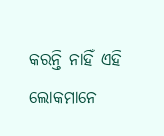କରନ୍ତି ନାହିଁ ଏହି ଲୋକମାନେ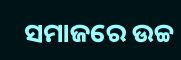ସମାଜରେ ଉଚ୍ଚ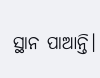ସ୍ଥାନ ପାଆନ୍ତି।